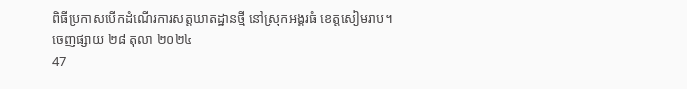ពិធីប្រកាសបើកដំណើរការសត្តឃាតដ្ឋានថ្មី នៅស្រុកអង្គរធំ ខេត្តសៀមរាប។
ចេញផ្សាយ ២៨ តុលា ២០២៤
47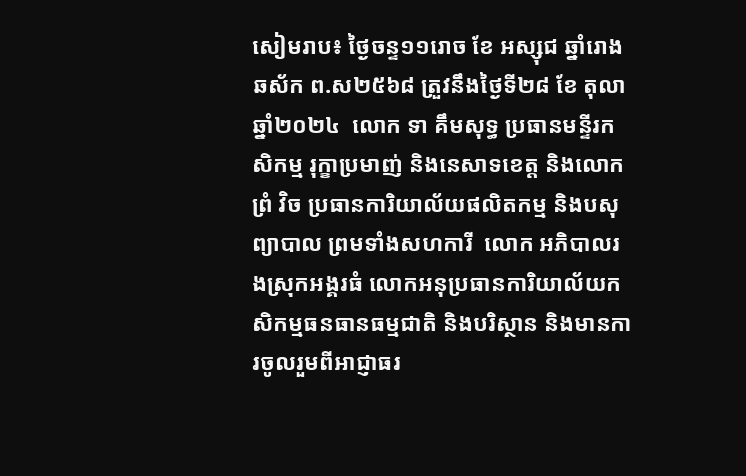សៀមរាប៖ ថ្ងៃចន្ទ១១រោច ខែ អស្សុជ ឆ្នាំរោង ឆស័ក ព.ស២៥៦៨ ត្រួវនឹងថ្ងៃទី២៨ ខែ តុលា ឆ្នាំ២០២៤  លោក ទា គឹមសុទ្ធ ប្រធានមន្ទីរកសិកម្ម រុក្ខាប្រមាញ់ និងនេសាទខេត្ត និងលោកព្រំ វិច ប្រធានការិយាល័យផលិតកម្ម និងបសុព្យាបាល ព្រមទាំងសហការី  លោក អភិបាលរងស្រុកអង្គរធំ លោកអនុប្រធានការិយាល័យកសិកម្មធនធានធម្មជាតិ និងបរិស្ថាន និងមានការចូលរួមពីអាជ្ញាធរ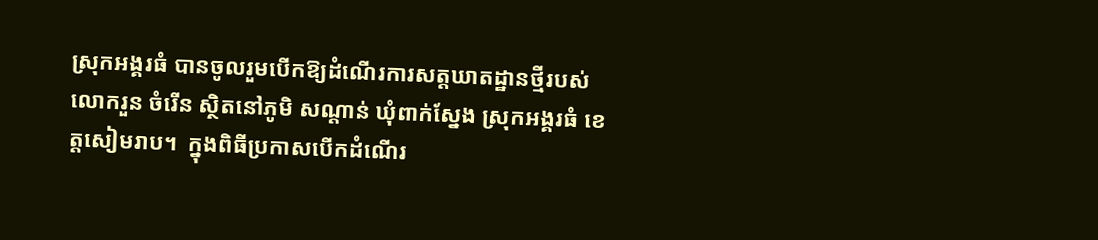ស្រុកអង្គរធំ បានចូលរួមបើកឱ្យដំណើរការសត្តឃាតដ្ឋានថ្មីរបស់លោករួន ចំរើន ស្ថិតនៅភូមិ សណ្ដាន់ ឃុំពាក់ស្នែង ស្រុកអង្គរធំ ខេត្តសៀមរាប។  ក្នុងពិធីប្រកាសបើកដំណើរ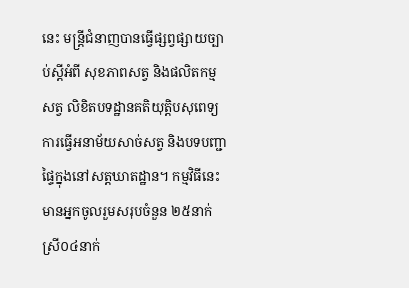នេះ មន្រ្តីជំនាញបានធ្វើផ្សព្វផ្សាយច្បាប់ស្តីអំពី សុខភាពសត្វ និងផលិតកម្មសត្វ លិខិតបទដ្ឋានគតិយុត្តិបសុពេទ្យ ការធ្វើអនាម័យសាច់សត្វ និងបទបញ្ជាផ្ទៃក្នុងនៅសត្តឃាតដ្ឋាន។ កម្មវិធីនេះមានអ្នកចូលរួមសរុបចំនួន ២៥នាក់ស្រី០៤នាក់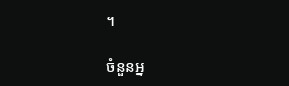។

ចំនួនអ្ន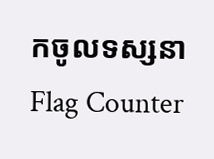កចូលទស្សនា
Flag Counter